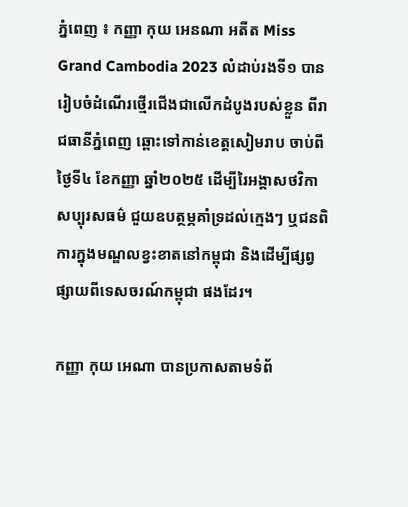ភ្នំពេញ ៖ កញ្ញា កុយ អេនណា អតីត Miss Grand Cambodia 2023 លំដាប់រងទី១ បានរៀបចំដំណើរថ្មើរជើងជាលើកដំបូងរបស់ខ្លួន ពីរាជធានីភ្នំពេញ ឆ្ពោះទៅកាន់ខេត្តសៀមរាប ចាប់ពីថ្ងៃទី៤ ខែកញ្ញា ឆ្នាំ២០២៥ ដើម្បីរៃអង្គាសថវិកាសប្បុរសធម៌ ជួយឧបត្ថម្ភគាំទ្រដល់ក្មេងៗ ឬជនពិការក្នុងមណ្ឌលខ្វះខាតនៅកម្ពុជា និងដើម្បីផ្សព្វផ្សាយពីទេសចរណ៍កម្ពុជា ផងដែរ។

កញ្ញា កុយ អេណា បានប្រកាសតាមទំព័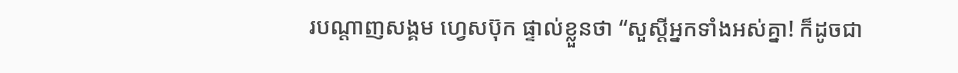របណ្តាញសង្គម ហ្វេសប៊ុក ផ្ទាល់ខ្លួនថា “សួស្តីអ្នកទាំងអស់គ្នា! ក៏ដូចជា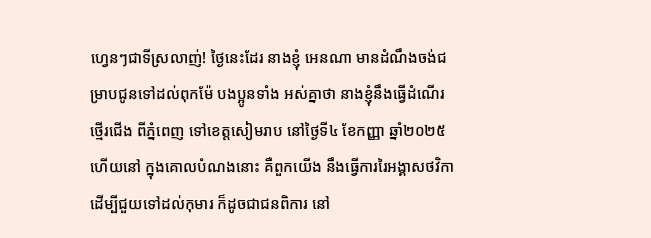ហ្វេនៗជាទីស្រលាញ់! ថ្ងៃនេះដែរ នាងខ្ញុំ អេនណា មានដំណឹងចង់ជម្រាបជូនទៅដល់ពុកម៉ែ បងប្អូនទាំង អស់គ្នាថា នាងខ្ញុំនឹងធ្វើដំណើរថ្មើរជើង ពីភ្នំពេញ ទៅខេត្តសៀមរាប នៅថ្ងៃទី៤ ខែកញ្ញា ឆ្នាំ២០២៥ ហើយនៅ ក្នុងគោលបំណងនោះ គឺពួកយើង នឹងធ្វើការរៃអង្គាសថវិកា ដើម្បីជួយទៅដល់កុមារ ក៏ដូចជាជនពិការ នៅ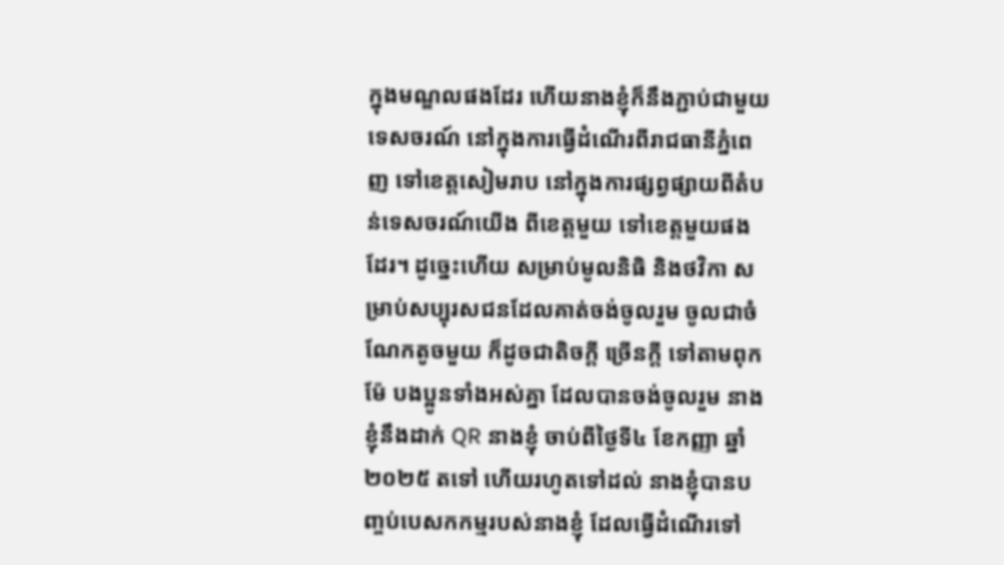ក្នុងមណ្ឌលផងដែរ ហើយនាងខ្ញុំក៏នឹងភ្ជាប់ជាមួយទេសចរណ៍ នៅក្នុងការធ្វើដំណើរពីរាជធានីភ្នំពេញ ទៅខេត្តសៀមរាប នៅក្នុងការផ្សព្វផ្សាយពីតំបន់ទេសចរណ៍យើង ពីខេត្តមួយ ទៅខេត្តមួយផងដែរ។ ដូច្នេះហើយ សម្រាប់មូលនិធិ និងថវិកា សម្រាប់សប្បុរសជនដែលគាត់ចង់ចូលរួម ចូលជាចំណែកតូចមួយ ក៏ដូចជាតិចក្តី ច្រើនក្តី ទៅតាមពុកម៉ែ បងប្អូនទាំងអស់គ្នា ដែលបានចង់ចូលរួម នាងខ្ញុំនឹងដាក់ QR នាងខ្ញុំ ចាប់ពីថ្ងៃទី៤ ខែកញ្ញា ឆ្នាំ២០២៥ តទៅ ហើយរហូតទៅដល់ នាងខ្ញុំបានបញ្ចប់បេសកកម្មរបស់នាងខ្ញុំ ដែលធ្វើដំណើរទៅ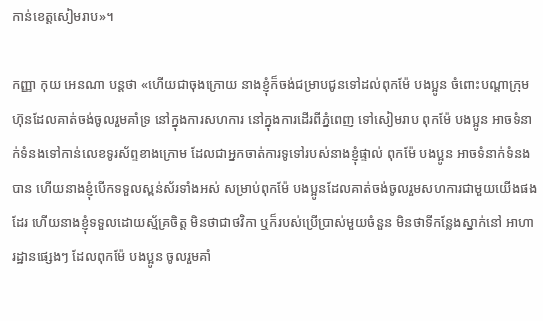កាន់ខេត្តសៀមរាប»។

កញ្ញា កុយ អេនណា បន្តថា «ហើយជាចុងក្រោយ នាងខ្ញុំក៏ចង់ជម្រាបជូនទៅដល់ពុកម៉ែ បងប្អូន ចំពោះបណ្តាក្រុមហ៊ុនដែលគាត់ចង់ចូលរួមគាំទ្រ នៅក្នុងការសហការ នៅក្នុងការដើរពីភ្នំពេញ ទៅសៀមរាប ពុកម៉ែ បងប្អូន អាចទំនាក់ទំនងទៅកាន់លេខទូរស័ព្ទខាងក្រោម ដែលជាអ្នកចាត់ការទូទៅរបស់នាងខ្ញុំផ្ទាល់ ពុកម៉ែ បងប្អូន អាចទំនាក់ទំនងបាន ហើយនាងខ្ញុំបើកទទួលស្ពន់ស័រទាំងអស់ សម្រាប់ពុកម៉ែ បងប្អូនដែលគាត់ចង់ចូលរួមសហការជាមួយយើងផងដែរ ហើយនាងខ្ញុំទទួលដោយស្ម័គ្រចិត្ត មិនថាជាថវិកា ឬក៏របស់ប្រើប្រាស់មួយចំនួន មិនថាទីកន្លែងស្នាក់នៅ អាហារដ្ឋានផ្សេងៗ ដែលពុកម៉ែ បងប្អូន ចូលរួមគាំ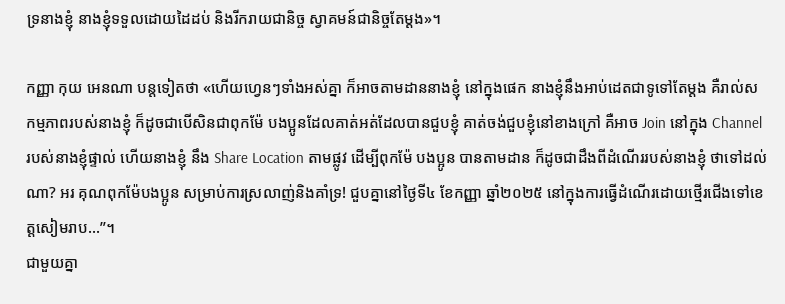ទ្រនាងខ្ញុំ នាងខ្ញុំទទួលដោយដៃដប់ និងរីករាយជានិច្ច ស្វាគមន៍ជានិច្ចតែម្តង»។

កញ្ញា កុយ អេនណា បន្តទៀតថា «ហើយហ្វេនៗទាំងអស់គ្នា ក៏អាចតាមដាននាងខ្ញុំ នៅក្នុងផេក នាងខ្ញុំនឹងអាប់ដេតជាទូទៅតែម្តង គឺរាល់សកម្មភាពរបស់នាងខ្ញុំ ក៏ដូចជាបើសិនជាពុកម៉ែ បងប្អូនដែលគាត់អត់ដែលបានជួបខ្ញុំ គាត់ចង់ជួបខ្ញុំនៅខាងក្រៅ គឺអាច Join នៅក្នុង Channel របស់នាងខ្ញុំផ្ទាល់ ហើយនាងខ្ញុំ នឹង Share Location តាមផ្លូវ ដើម្បីពុកម៉ែ បងប្អូន បានតាមដាន ក៏ដូចជាដឹងពីដំណើររបស់នាងខ្ញុំ ថាទៅដល់ណា? អរ គុណពុកម៉ែបងប្អូន សម្រាប់ការស្រលាញ់និងគាំទ្រ! ជួបគ្នានៅថ្ងៃទី៤ ខែកញ្ញា ឆ្នាំ២០២៥ នៅក្នុងការធ្វើដំណើរដោយថ្មើរជើងទៅខេត្តសៀមរាប…”។
ជាមួយគ្នា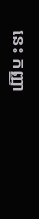នេះ កញ្ញា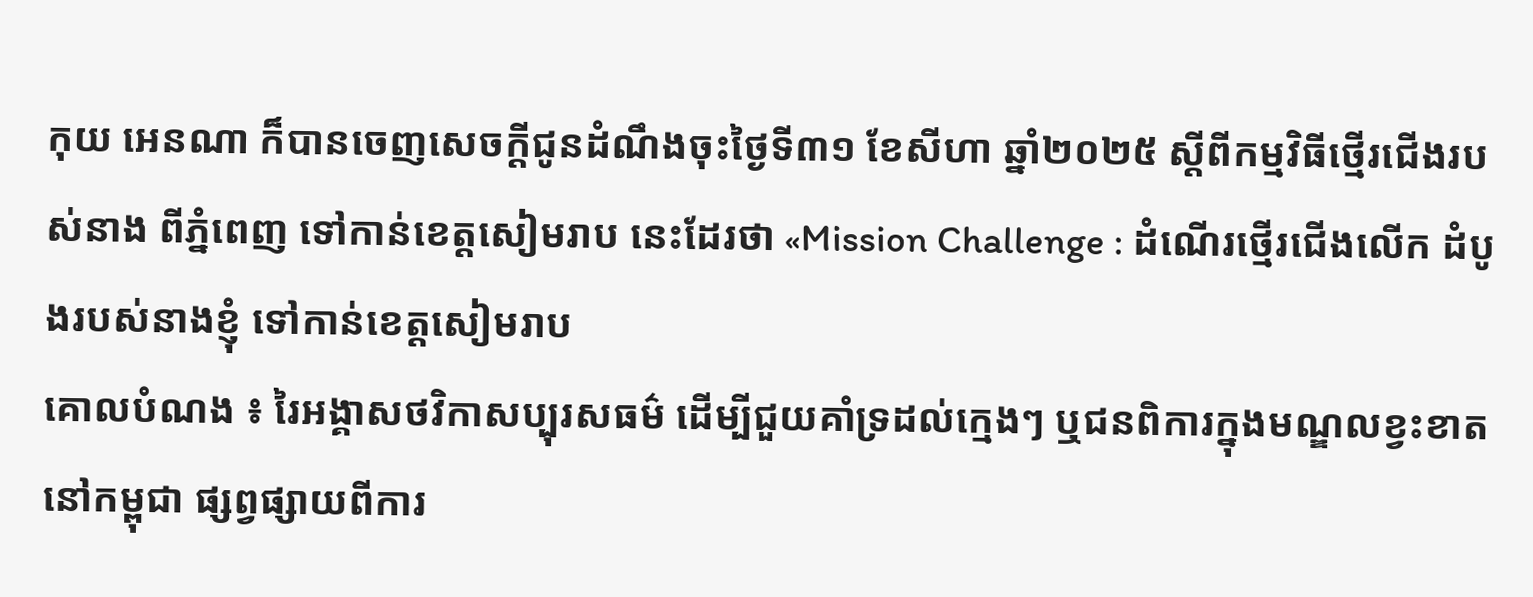កុយ អេនណា ក៏បានចេញសេចក្តីជូនដំណឹងចុះថ្ងៃទី៣១ ខែសីហា ឆ្នាំ២០២៥ ស្តីពីកម្មវិធីថ្មើរជើងរបស់នាង ពីភ្នំពេញ ទៅកាន់ខេត្តសៀមរាប នេះដែរថា «Mission Challenge : ដំណើរថ្មើរជើងលើក ដំបូងរបស់នាងខ្ញុំ ទៅកាន់ខេត្តសៀមរាប
គោលបំណង ៖ រៃអង្គាសថវិកាសប្បុរសធម៌ ដើម្បីជួយគាំទ្រដល់ក្មេងៗ ឬជនពិការក្នុងមណ្ឌលខ្វះខាតនៅកម្ពុជា ផ្សព្វផ្សាយពីការ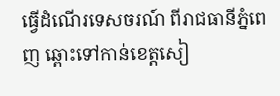ធ្វើដំណើរទេសចរណ៍ ពីរាជធានីភ្នំពេញ ឆ្ពោះទៅកាន់ខេត្តសៀ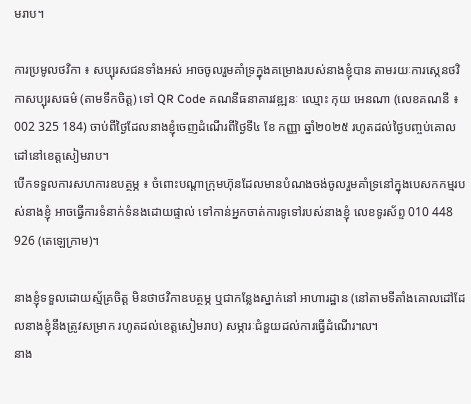មរាប។

ការប្រមូលថវិកា ៖ សប្បុរសជនទាំងអស់ អាចចូលរួមគាំទ្រក្នុងគម្រោងរបស់នាងខ្ញុំបាន តាមរយៈការស្កេនថវិកាសប្បុរសធម៌ (តាមទឹកចិត្ត) ទៅ QR Code គណនីធនាគារវឌ្ឍនៈ ឈ្មោះ កុយ អេនណា (លេខគណនី ៖ 002 325 184) ចាប់ពីថ្ងៃដែលនាងខ្ញុំចេញដំណើរពីថ្ងៃទី៤ ខែ កញ្ញា ឆ្នាំ២០២៥ រហូតដល់ថ្ងៃបញ្ចប់គោលដៅនៅខេត្តសៀមរាប។
បើកទទួលការសហការឧបត្ថម្ភ ៖ ចំពោះបណ្តាក្រុមហ៊ុនដែលមានបំណងចង់ចូលរួមគាំទ្រនៅក្នុងបេសកកម្មរបស់នាងខ្ញុំ អាចធ្វើការទំនាក់ទំនងដោយផ្ទាល់ ទៅកាន់អ្នកចាត់ការទូទៅរបស់នាងខ្ញុំ លេខទូរស័ព្ទ 010 448 926 (តេឡេក្រាម)។

នាងខ្ញុំទទួលដោយស្ម័គ្រចិត្ត មិនថាថវិកាឧបត្ថម្ភ ឬជាកន្លែងស្នាក់នៅ អាហារដ្ឋាន (នៅតាមទីតាំងគោលដៅដែលនាងខ្ញុំនឹងត្រូវសម្រាក រហូតដល់ខេត្តសៀមរាប) សម្ភារៈជំនួយដល់ការធ្វើដំណើរ៘
នាង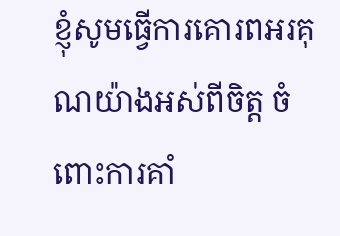ខ្ញុំសូមធ្វើការគោរពអរគុណយ៉ាងអស់ពីចិត្ត ចំពោះការគាំ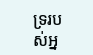ទ្ររបស់អ្ន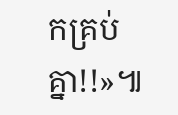កគ្រប់គ្នា!!»៕